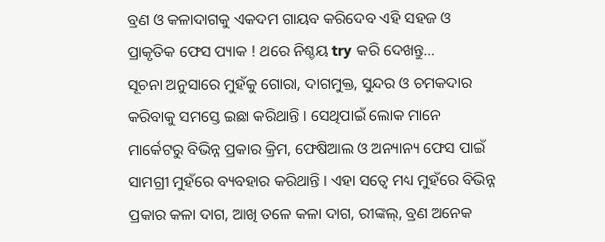ବ୍ରଣ ଓ କଳାଦାଗକୁ ଏକଦମ ଗାୟବ କରିଦେବ ଏହି ସହଜ ଓ ପ୍ରାକୃତିକ ଫେସ ପ୍ୟାକ ! ଥରେ ନିଶ୍ଚୟ try କରି ଦେଖନ୍ତୁ…
ସୂଚନା ଅନୁସାରେ ମୁହଁକୁ ଗୋରା, ଦାଗମୁକ୍ତ, ସୁନ୍ଦର ଓ ଚମକଦାର କରିବାକୁ ସମସ୍ତେ ଇଛା କରିଥାନ୍ତି । ସେଥିପାଇଁ ଲୋକ ମାନେ ମାର୍କେଟରୁ ବିଭିନ୍ନ ପ୍ରକାର କ୍ରିମ, ଫେଷିଆଲ ଓ ଅନ୍ୟାନ୍ୟ ଫେସ ପାଇଁ ସାମଗ୍ରୀ ମୁହଁରେ ବ୍ୟବହାର କରିଥାନ୍ତି । ଏହା ସତ୍ବେ ମଧ୍ୟ ମୁହଁରେ ବିଭିନ୍ନ ପ୍ରକାର କଳା ଦାଗ, ଆଖି ତଳେ କଳା ଦାଗ, ରୀଙ୍କଲ୍, ବ୍ରଣ ଅନେକ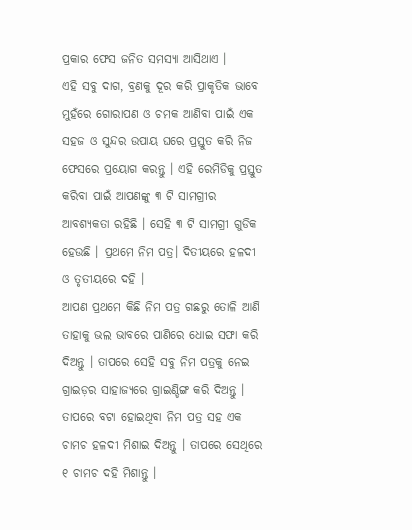ପ୍ରକାର ଫେସ ଜନିତ ସମସ୍ଯା ଆସିଥାଏ ।
ଏହି ସବୁ ଦାଗ, ବ୍ରଣକୁ ଦୂର କରି ପ୍ରାକୃତିକ ଭାବେ ମୁହଁରେ ଗୋରାପଣ ଓ ଚମକ ଆଣିବା ପାଇଁ ଏକ ସହଜ ଓ ସୁନ୍ଦର ଉପାୟ ଘରେ ପ୍ରସ୍ତୁତ କରି ନିଜ ଫେସରେ ପ୍ରୟୋଗ କରନ୍ତୁ । ଏହି ରେମିଡିକୁ ପ୍ରସ୍ତୁତ କରିବା ପାଇଁ ଆପଣଙ୍କୁ ୩ ଟି ସାମଗ୍ରୀର ଆବଶ୍ୟକତା ରହିଛି । ସେହି ୩ ଟି ସାମଗ୍ରୀ ଗୁଡିକ ହେଉଛି । ପ୍ରଥମେ ନିମ ପତ୍ର। ଦିତୀୟରେ ହଳଦୀ ଓ ତୃତୀୟରେ ଦହି ।
ଆପଣ ପ୍ରଥମେ କିଛି ନିମ ପତ୍ର ଗଛରୁ ତୋଳି ଆଣି ତାହାକୁ ଭଲ ଭାବରେ ପାଣିରେ ଧୋଇ ସଫା କରି ଦିଅନ୍ତୁ । ତାପରେ ସେହି ସବୁ ନିମ ପତ୍ରକୁ ନେଇ ଗ୍ରାଇଡ଼ର ସାହାଜ୍ଯରେ ଗ୍ରାଇଣ୍ଡିଙ୍ଗ କରି ଦିଅନ୍ତୁ । ତାପରେ ବଟା ହୋଇଥିବା ନିମ ପତ୍ର ସହ ଏକ ଚାମଚ ହଳଦୀ ମିଶାଇ ଦିଅନ୍ତୁ । ତାପରେ ସେଥିରେ ୧ ଚାମଚ ଦହି ମିଶାନ୍ତୁ ।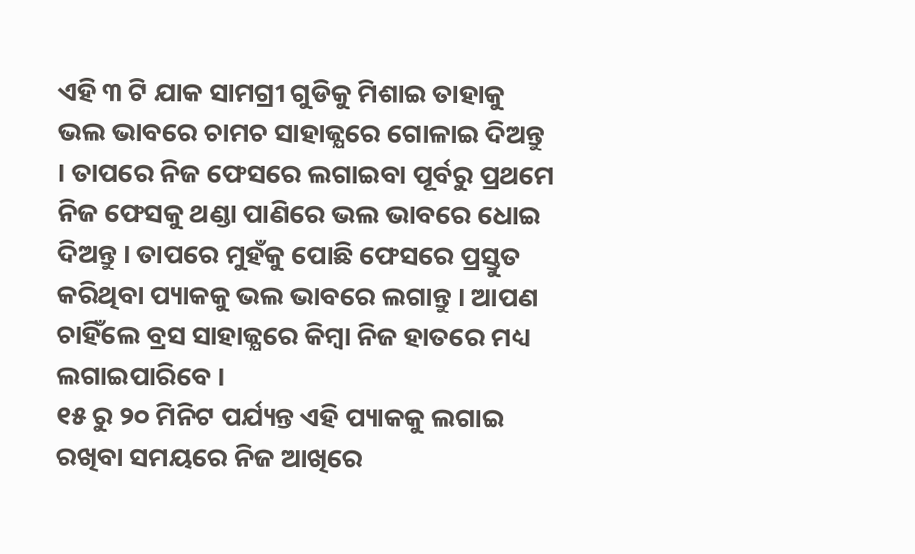ଏହି ୩ ଟି ଯାକ ସାମଗ୍ରୀ ଗୁଡିକୁ ମିଶାଇ ତାହାକୁ ଭଲ ଭାବରେ ଚାମଚ ସାହାଜ୍ଯରେ ଗୋଳାଇ ଦିଅନ୍ତୁ । ତାପରେ ନିଜ ଫେସରେ ଲଗାଇବା ପୂର୍ବରୁ ପ୍ରଥମେ ନିଜ ଫେସକୁ ଥଣ୍ଡା ପାଣିରେ ଭଲ ଭାବରେ ଧୋଇ ଦିଅନ୍ତୁ । ତାପରେ ମୁହଁକୁ ପୋଛି ଫେସରେ ପ୍ରସ୍ତୁତ କରିଥିବା ପ୍ୟାକକୁ ଭଲ ଭାବରେ ଲଗାନ୍ତୁ । ଆପଣ ଚାହିଁଲେ ବ୍ରସ ସାହାଜ୍ଯରେ କିମ୍ବା ନିଜ ହାତରେ ମଧ୍ୟ ଲଗାଇପାରିବେ ।
୧୫ ରୁ ୨୦ ମିନିଟ ପର୍ଯ୍ୟନ୍ତ ଏହି ପ୍ୟାକକୁ ଲଗାଇ ରଖିବା ସମୟରେ ନିଜ ଆଖିରେ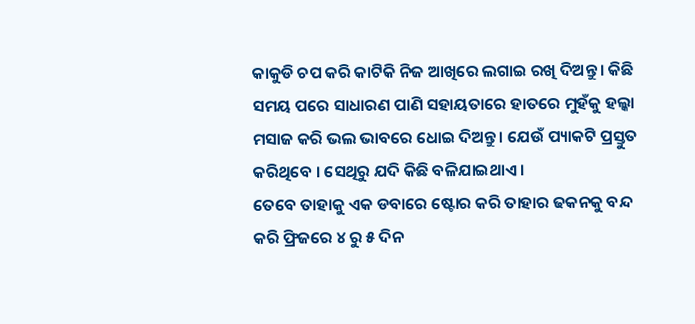କାକୁଡି ଚପ କରି କାଟିକି ନିଜ ଆଖିରେ ଲଗାଇ ରଖି ଦିଅନ୍ତୁ । କିଛି ସମୟ ପରେ ସାଧାରଣ ପାଣି ସହାୟତାରେ ହାତରେ ମୁହଁକୁ ହଲ୍କା ମସାଜ କରି ଭଲ ଭାବରେ ଧୋଇ ଦିଅନ୍ତୁ । ଯେଉଁ ପ୍ୟାକଟି ପ୍ରସ୍ତୁତ କରିଥିବେ । ସେଥିରୁ ଯଦି କିଛି ବଳିଯାଇଥାଏ ।
ତେବେ ତାହାକୁ ଏକ ଡବାରେ ଷ୍ଟୋର କରି ତାହାର ଢକନକୁ ବନ୍ଦ କରି ଫ୍ରିଜରେ ୪ ରୁ ୫ ଦିନ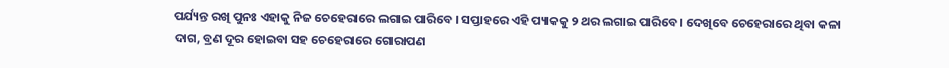ପର୍ଯ୍ୟନ୍ତ ରଖି ପୁନଃ ଏହାକୁ ନିଜ ଚେହେରାରେ ଲଗାଇ ପାରିବେ । ସପ୍ତାହରେ ଏହି ପ୍ୟାକକୁ ୨ ଥର ଲଗାଇ ପାରିବେ । ଦେଖିବେ ଚେହେରାରେ ଥିବା କଳା ଦାଗ, ବ୍ରଣ ଦୂର ହୋଇବା ସହ ଚେହେରାରେ ଗୋରାପଣ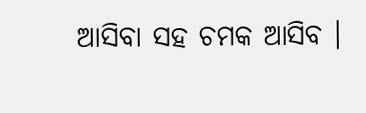ଆସିବା ସହ ଚମକ ଆସିବ ।